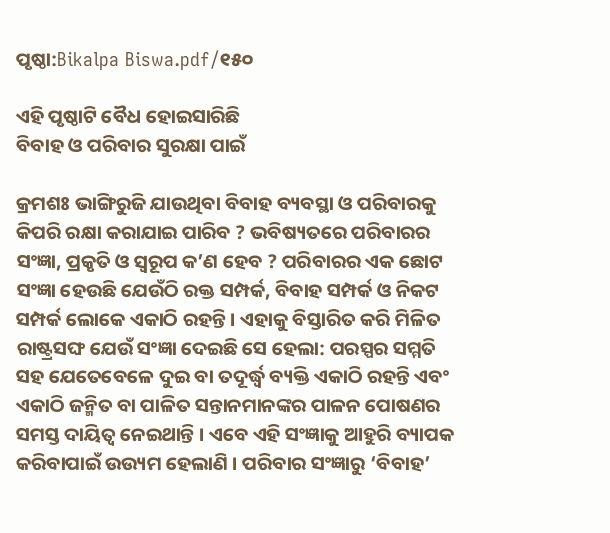ପୃଷ୍ଠା:Bikalpa Biswa.pdf/୧୫୦

ଏହି ପୃଷ୍ଠାଟି ବୈଧ ହୋଇସାରିଛି
ବିବାହ ଓ ପରିବାର ସୁରକ୍ଷା ପାଇଁ

କ୍ରମଶଃ ଭାଙ୍ଗିରୁଜି ଯାଉଥିବା ବିବାହ ବ୍ୟବସ୍ଥା ଓ ପରିବାରକୁ କିପରି ରକ୍ଷା କରାଯାଇ ପାରିବ ? ଭବିଷ୍ୟତରେ ପରିବାରର ସଂଜ୍ଞା, ପ୍ରକୃତି ଓ ସ୍ୱରୂପ କ’ଣ ହେବ ? ପରିବାରର ଏକ ଛୋଟ ସଂଜ୍ଞା ହେଉଛି ଯେଉଁଠି ରକ୍ତ ସମ୍ପର୍କ, ବିବାହ ସମ୍ପର୍କ ଓ ନିକଟ ସମ୍ପର୍କ ଲୋକେ ଏକାଠି ରହନ୍ତି । ଏହାକୁ ବିସ୍ତାରିତ କରି ମିଳିତ ରାଷ୍ଟ୍ରସଙ୍ଘ ଯେଉଁ ସଂଜ୍ଞା ଦେଇଛି ସେ ହେଲା: ପରସ୍ପର ସମ୍ମତି ସହ ଯେତେବେଳେ ଦୁଇ ବା ତଦୂର୍ଦ୍ଧ୍ୱ ବ୍ୟକ୍ତି ଏକାଠି ରହନ୍ତି ଏବଂ ଏକାଠି ଜନ୍ମିତ ବା ପାଳିତ ସନ୍ତାନମାନଙ୍କର ପାଳନ ପୋଷଣର ସମସ୍ତ ଦାୟିତ୍ୱ ନେଇଥାନ୍ତି । ଏବେ ଏହି ସଂଜ୍ଞାକୁ ଆହୁରି ବ୍ୟାପକ କରିବାପାଇଁ ଉଉ୍ୟମ ହେଲାଣି । ପରିବାର ସଂଜ୍ଞାରୁ ‘ବିବାହ’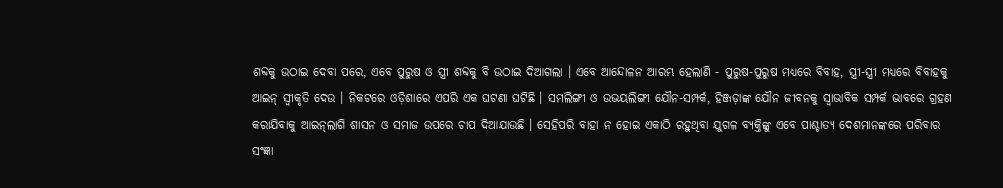ଶବ୍ଦକୁ ଉଠାଇ ଦେବା ପରେ, ଏବେ ପୁରୁଷ ଓ ସ୍ତ୍ରୀ ଶବ୍ଦକୁ ବି ଉଠାଇ ଦିଆଗଲା । ଏବେ ଆନ୍ଦୋଳନ ଆରମ୍ଭ ହେଲାଣି - ପୁରୁଷ-ପୁରୁଷ ମଧ୍ୟରେ ବିବାହ, ସ୍ତ୍ରୀ-ସ୍ତ୍ରୀ ମଧ୍ୟରେ ବିବାହକୁ ଆଇନ୍ ସ୍ୱୀକୃତି ଦେଉ । ନିକଟରେ ଓଡ଼ିଶାରେ ଏପରି ଏକ ଘଟଣା ଘଟିଛି । ସମଲିଙ୍ଗୀ ଓ ଉଭୟଲିଙ୍ଗୀ ଯୌନ-ସମ୍ପର୍କ, ହିଞ୍ଜଡ଼ାଙ୍କ ଯୌନ ଜୀବନକୁ ସ୍ୱାଭାବିକ ସମ୍ପର୍କ ଭାବରେ ଗ୍ରହଣ କରାଯିବାକୁ ଆଇନ୍‌ଲାଗି ଶାସନ ଓ ସମାଜ ଉପରେ ଚାପ ଦିଆଯାଉଛି । ସେହିପରି ବାହା ନ ହୋଇ ଏକାଠି ରହୁଥିବା ଯୁଗଳ ବ୍ୟକ୍ତିଙ୍କୁ ଏବେ ପାଶ୍ଚାତ୍ୟ ଦେଶମାନଙ୍କରେ ପରିବାର ସଂଜ୍ଞା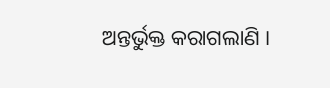ଅନ୍ତର୍ଭୁକ୍ତ କରାଗଲାଣି ।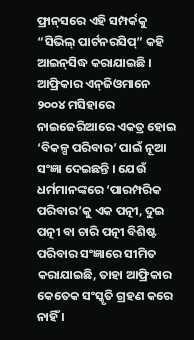ଫ୍ରାନ୍‌ସରେ ଏହି ସମ୍ପର୍କକୁ “ସିଭିଲ୍ ପାର୍ଟନରସିପ୍” କହି ଆଇନ୍‌ସିଦ୍ଧ କରାଯାଇଛି । ଆଫ୍ରିକାର ଏନ୍‌ଜିଓମାନେ ୨୦୦୪ ମସିହାରେ ନାଇଜେରିଆରେ ଏକତ୍ର ହୋଇ ‘ବିକଳ୍ପ ପରିବାର’ ପାଇଁ ନୂଆ ସଂଜ୍ଞା ଦେଇଛନ୍ତି । ଯେଉଁ ଧର୍ମମାନଙ୍କରେ ‘ପାରମ୍ପରିକ ପରିବାର’କୁ ଏକ ପତ୍ନୀ, ଦୁଇ ପତ୍ନୀ ବା ଚାରି ପତ୍ନୀ ବିଶିଷ୍ଟ ପରିବାର ସଂଜ୍ଞାରେ ସୀମିତ କରାଯାଇଛି, ତାହା ଆଫ୍ରିକାର କେତେକ ସଂସ୍କୃତି ଗ୍ରହଣ କରେ ନାହିଁ ।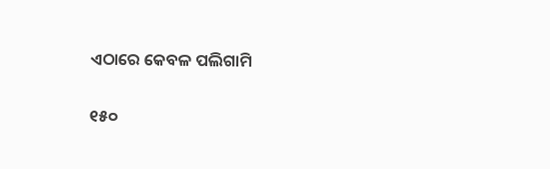ଏଠାରେ କେବଳ ପଲିଗାମି

୧୫୦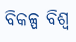ବିକଳ୍ପ ବିଶ୍ୱ